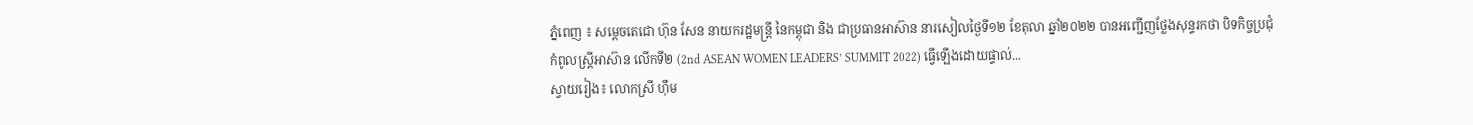ភ្នំពេញ ៖ សម្ដេចតេជោ ហ៊ុន សែន នាយករដ្ឋមន្ត្រី នៃកម្ពុជា និង ជាប្រធានអាស៊ាន នារសៀលថ្ងៃទី១២ ខែតុលា ឆ្នាំ២០២២ បានអញ្ជើញថ្លែងសុន្ទរកថា បិទកិច្ចប្រជុំកំពូលស្ត្រីអាស៊ាន លើកទី២ (2nd ASEAN WOMEN LEADERS’ SUMMIT 2022) ធ្វើឡើងដោយផ្ទាល់...
ស្វាយរៀង៖ លោកស្រី ហ៊ឹម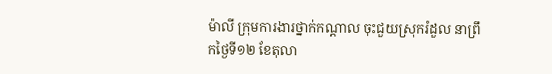ម៉ាលី ក្រុមការងារថ្នាក់កណ្ដាល ចុះជួយស្រុករំដួល នាព្រឹកថ្ងៃទី១២ ខែតុលា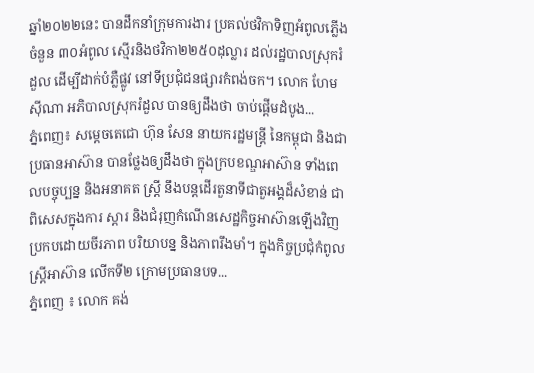ឆ្នាំ២០២២នេះ បានដឹកនាំក្រុមការងារ ប្រគល់ថវិកាទិញអំពូលភ្លើង ចំនួន ៣០អំពូល ស្មើរនិងថវិកា២២៥០ដុល្លារ ដល់រដ្ឋបាលស្រុករំដួល ដើម្បីដាក់បំភ្លឺផ្លូវ នៅទីប្រជុំជនផ្សារកំពង់ចក។ លោក ហែម ស៊ីណា អភិបាលស្រុករំដួល បានឲ្យដឹងថា ចាប់ផ្តើមដំបូង...
ភ្នំពេញ៖ សម្តេចតេជោ ហ៊ុន សែន នាយករដ្ឋមន្ដ្រី នៃកម្ពុជា និងជាប្រធានអាស៊ាន បានថ្លែងឲ្យដឹងថា ក្នុងក្របខណ្ឌអាស៊ាន ទាំងពេលបច្ចុប្បន្ន និងអនាគត ស្ត្រី នឹងបន្តដើរតួនាទីជាតួអង្គដ៏សំខាន់ ជាពិសេសក្នុងការ ស្ដារ និងជំរុញកំណើនសេដ្ឋកិច្ចអាស៊ានឡើងវិញ ប្រកបដោយចីរភាព បរិយាបន្ន និងភាពរឹងមាំ។ ក្នុងកិច្ចប្រជុំកំពូលស្ដ្រីអាស៊ាន លើកទី២ ក្រោមប្រធានបទ...
ភ្នំពេញ ៖ លោក គង់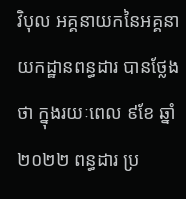វិបុល អគ្គនាយកនៃអគ្គនាយកដ្ឋានពន្ធដារ បានថ្លែងថា ក្នុងរយៈពេល ៩ខែ ឆ្នាំ២០២២ ពន្ធដារ ប្រ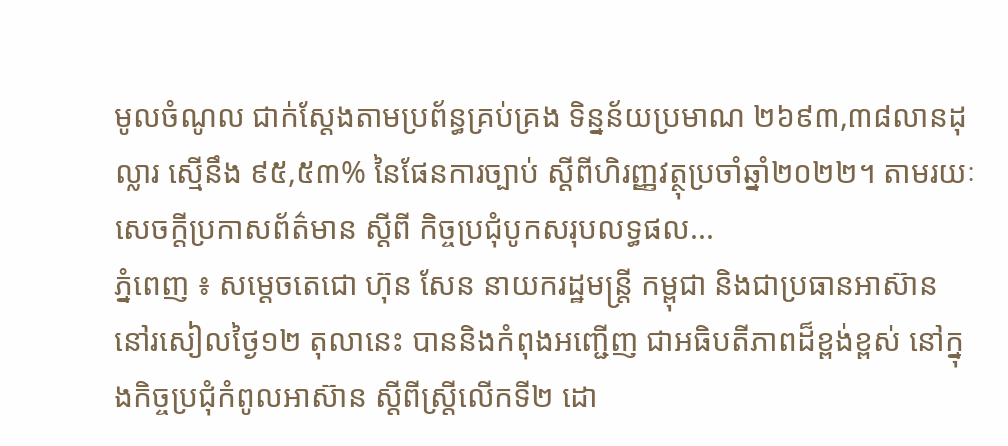មូលចំណូល ជាក់ស្ដែងតាមប្រព័ន្ធគ្រប់គ្រង ទិន្នន័យប្រមាណ ២៦៩៣,៣៨លានដុល្លារ ស្មើនឹង ៩៥,៥៣% នៃផែនការច្បាប់ ស្ដីពីហិរញ្ញវត្ថុប្រចាំឆ្នាំ២០២២។ តាមរយៈសេចក្ដីប្រកាសព័ត៌មាន ស្ដីពី កិច្ចប្រជុំបូកសរុបលទ្ធផល...
ភ្នំពេញ ៖ សម្ដេចតេជោ ហ៊ុន សែន នាយករដ្ឋមន្ត្រី កម្ពុជា និងជាប្រធានអាស៊ាន នៅរសៀលថ្ងៃ១២ តុលានេះ បាននិងកំពុងអញ្ជើញ ជាអធិបតីភាពដ៏ខ្ពង់ខ្ពស់ នៅក្នុងកិច្ចប្រជុំកំពូលអាស៊ាន ស្ដីពីស្ត្រីលើកទី២ ដោ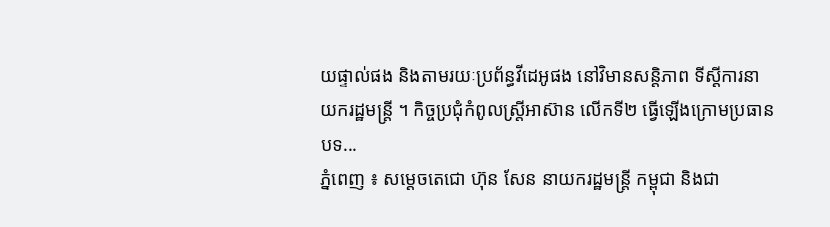យផ្ទាល់ផង និងតាមរយៈប្រព័ន្ធវីដេអូផង នៅវិមានសន្តិភាព ទីស្ដីការនាយករដ្ឋមន្ត្រី ។ កិច្ចប្រជុំកំពូលស្ត្រីអាស៊ាន លើកទី២ ធ្វើឡើងក្រោមប្រធានបទ...
ភ្នំពេញ ៖ សម្ដេចតេជោ ហ៊ុន សែន នាយករដ្ឋមន្ត្រី កម្ពុជា និងជា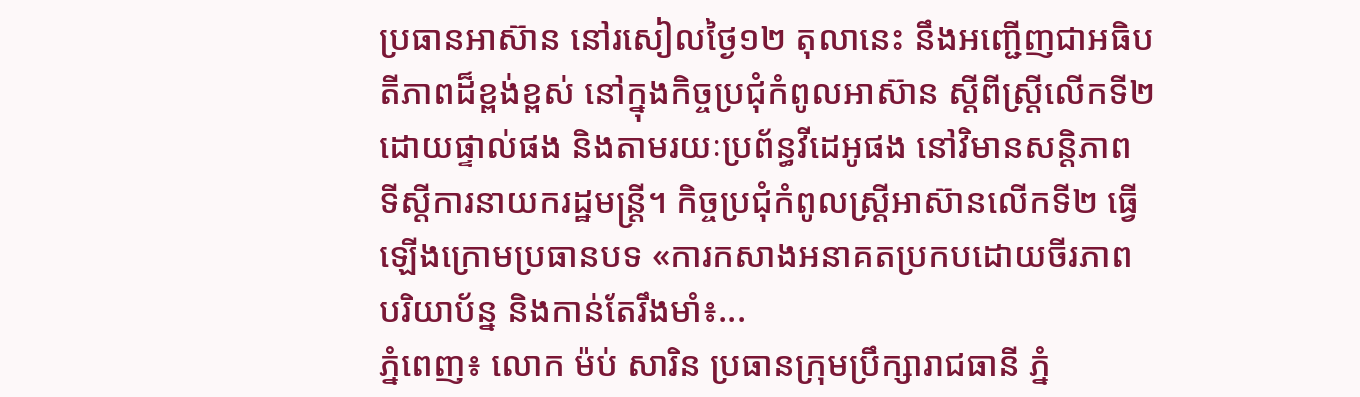ប្រធានអាស៊ាន នៅរសៀលថ្ងៃ១២ តុលានេះ នឹងអញ្ជើញជាអធិបតីភាពដ៏ខ្ពង់ខ្ពស់ នៅក្នុងកិច្ចប្រជុំកំពូលអាស៊ាន ស្ដីពីស្ត្រីលើកទី២ ដោយផ្ទាល់ផង និងតាមរយៈប្រព័ន្ធវីដេអូផង នៅវិមានសន្តិភាព ទីស្ដីការនាយករដ្ឋមន្ត្រី។ កិច្ចប្រជុំកំពូលស្ត្រីអាស៊ានលើកទី២ ធ្វើឡើងក្រោមប្រធានបទ «ការកសាងអនាគតប្រកបដោយចីរភាព បរិយាប័ន្ន និងកាន់តែរឹងមាំ៖...
ភ្នំពេញ៖ លោក ម៉ប់ សារិន ប្រធានក្រុមប្រឹក្សារាជធានី ភ្នំ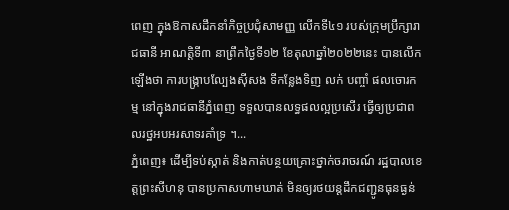ពេញ ក្នុងឱកាសដឹកនាំកិច្ចប្រជុំសាមញ្ញ លើកទី៤១ របស់ក្រុមប្រឹក្សារាជធានី អាណត្តិទី៣ នាព្រឹកថ្ងៃទី១២ ខែតុលាឆ្នាំ២០២២នេះ បានលើកឡើងថា ការបង្ក្រាបល្បែងស៊ីសង ទីកន្លែងទិញ លក់ បញ្ចាំ ផលចោរកម្ម នៅក្នុងរាជធានីភ្នំពេញ ទទួលបានលទ្ធផលល្អប្រសើរ ធ្វើឲ្យប្រជាពលរថ្ឋអបអរសាទរគាំទ្រ ។...
ភ្នំពេញ៖ ដើម្បីទប់ស្កាត់ និងកាត់បន្ថយគ្រោះថ្នាក់ចរាចរណ៍ រដ្ឋបាលខេត្តព្រះសីហនុ បានប្រកាសហាមឃាត់ មិនឲ្យរថយន្តដឹកជញ្ជូនធុនធ្ងន់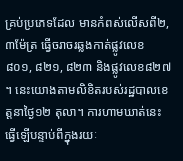គ្រប់ប្រភេទដែល មានកំពស់លើសពី២,៣ម៉ែត្រ ធ្វើចរាចរឆ្លងកាត់ផ្លូវលេខ ៨០១, ៨២១, ៨២៣ និងផ្លូវលេខ៨២៧ ។ នេះយោងតាមលិខិតរបស់រដ្ឋបាលខេត្តនាថ្ងៃ១២ តុលា។ ការហាមឃាត់នេះធ្វើឡើបន្ទាប់ពីក្នុងរយៈ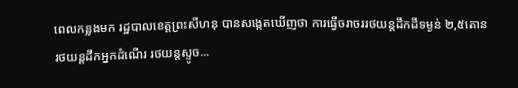ពេលកន្លងមក រដ្ឋបាលខេត្តព្រះសីហនុ បានសង្កេតឃើញថា ការធ្វើចរាចររថយន្តដឹកដីទម្ងន់ ២,៥តោន រថយន្តដឹកអ្នកដំណើរ រថយន្តស្ទូច...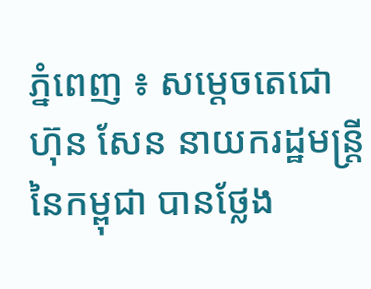ភ្នំពេញ ៖ សម្ដេចតេជោ ហ៊ុន សែន នាយករដ្ឋមន្ដ្រី នៃកម្ពុជា បានថ្លែង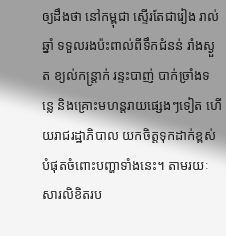ឲ្យដឹងថា នៅកម្ពុជា ស្ទើរតែជារៀង រាល់ឆ្នាំ ទទួលរងប៉ះពាល់ពីទឹកជំនន់ រាំងស្ងួត ខ្យល់កន្ដ្រាក់ រន្ទះបាញ់ បាក់ច្រាំងទន្លេ និងគ្រោះមហន្ដរាយផ្សេងៗទៀត ហើយរាជរដ្ឋាភិបាល យកចិត្តទុកដាក់ខ្ពស់បំផុតចំពោះបញ្ហាទាំងនេះ។ តាមរយៈសារលិខិតរប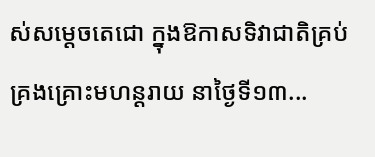ស់សម្ដេចតេជោ ក្នុងឱកាសទិវាជាតិគ្រប់គ្រងគ្រោះមហន្ដរាយ នាថ្ងៃទី១៣...